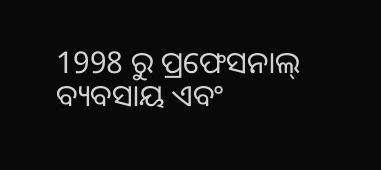1998 ରୁ ପ୍ରଫେସନାଲ୍ ବ୍ୟବସାୟ ଏବଂ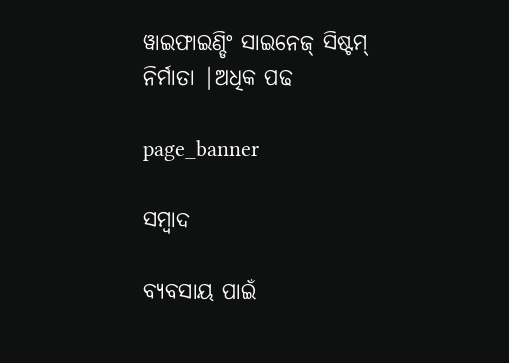ୱାଇଫାଇଣ୍ଡିଂ ସାଇନେଜ୍ ସିଷ୍ଟମ୍ ନିର୍ମାତା |ଅଧିକ ପଢ

page_banner

ସମ୍ବାଦ

ବ୍ୟବସାୟ ପାଇଁ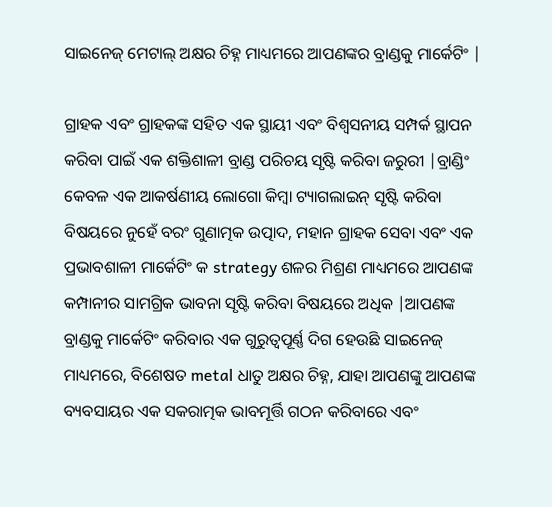ସାଇନେଜ୍ ମେଟାଲ୍ ଅକ୍ଷର ଚିହ୍ନ ମାଧ୍ୟମରେ ଆପଣଙ୍କର ବ୍ରାଣ୍ଡକୁ ମାର୍କେଟିଂ |

ଗ୍ରାହକ ଏବଂ ଗ୍ରାହକଙ୍କ ସହିତ ଏକ ସ୍ଥାୟୀ ଏବଂ ବିଶ୍ୱସନୀୟ ସମ୍ପର୍କ ସ୍ଥାପନ କରିବା ପାଇଁ ଏକ ଶକ୍ତିଶାଳୀ ବ୍ରାଣ୍ଡ ପରିଚୟ ସୃଷ୍ଟି କରିବା ଜରୁରୀ |ବ୍ରାଣ୍ଡିଂ କେବଳ ଏକ ଆକର୍ଷଣୀୟ ଲୋଗୋ କିମ୍ବା ଟ୍ୟାଗଲାଇନ୍ ସୃଷ୍ଟି କରିବା ବିଷୟରେ ନୁହେଁ ବରଂ ଗୁଣାତ୍ମକ ଉତ୍ପାଦ, ମହାନ ଗ୍ରାହକ ସେବା ଏବଂ ଏକ ପ୍ରଭାବଶାଳୀ ମାର୍କେଟିଂ କ strategy ଶଳର ମିଶ୍ରଣ ମାଧ୍ୟମରେ ଆପଣଙ୍କ କମ୍ପାନୀର ସାମଗ୍ରିକ ଭାବନା ସୃଷ୍ଟି କରିବା ବିଷୟରେ ଅଧିକ |ଆପଣଙ୍କ ବ୍ରାଣ୍ଡକୁ ମାର୍କେଟିଂ କରିବାର ଏକ ଗୁରୁତ୍ୱପୂର୍ଣ୍ଣ ଦିଗ ହେଉଛି ସାଇନେଜ୍ ମାଧ୍ୟମରେ, ବିଶେଷତ metal ଧାତୁ ଅକ୍ଷର ଚିହ୍ନ, ଯାହା ଆପଣଙ୍କୁ ଆପଣଙ୍କ ବ୍ୟବସାୟର ଏକ ସକରାତ୍ମକ ଭାବମୂର୍ତ୍ତି ଗଠନ କରିବାରେ ଏବଂ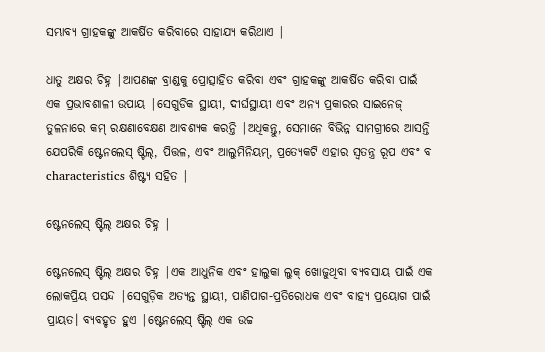ସମ୍ଭାବ୍ୟ ଗ୍ରାହକଙ୍କୁ ଆକର୍ଷିତ କରିବାରେ ସାହାଯ୍ୟ କରିଥାଏ |

ଧାତୁ ଅକ୍ଷର ଚିହ୍ନ |ଆପଣଙ୍କ ବ୍ରାଣ୍ଡକୁ ପ୍ରୋତ୍ସାହିତ କରିବା ଏବଂ ଗ୍ରାହକଙ୍କୁ ଆକର୍ଷିତ କରିବା ପାଇଁ ଏକ ପ୍ରଭାବଶାଳୀ ଉପାୟ |ସେଗୁଡିକ ସ୍ଥାୟୀ, ଦୀର୍ଘସ୍ଥାୟୀ ଏବଂ ଅନ୍ୟ ପ୍ରକାରର ସାଇନେଜ୍ ତୁଳନାରେ କମ୍ ରକ୍ଷଣାବେକ୍ଷଣ ଆବଶ୍ୟକ କରନ୍ତି |ଅଧିକନ୍ତୁ, ସେମାନେ ବିଭିନ୍ନ ସାମଗ୍ରୀରେ ଆସନ୍ତି ଯେପରିକି ଷ୍ଟେନଲେସ୍ ଷ୍ଟିଲ୍, ପିତ୍ତଳ, ଏବଂ ଆଲୁମିନିୟମ୍, ପ୍ରତ୍ୟେକଟି ଏହାର ସ୍ୱତନ୍ତ୍ର ରୂପ ଏବଂ ବ characteristics ଶିଷ୍ଟ୍ୟ ସହିତ |

ଷ୍ଟେନଲେସ୍ ଷ୍ଟିଲ୍ ଅକ୍ଷର ଚିହ୍ନ |

ଷ୍ଟେନଲେସ୍ ଷ୍ଟିଲ୍ ଅକ୍ଷର ଚିହ୍ନ |ଏକ ଆଧୁନିକ ଏବଂ ହାଲୁକା ଲୁକ୍ ଖୋଜୁଥିବା ବ୍ୟବସାୟ ପାଇଁ ଏକ ଲୋକପ୍ରିୟ ପସନ୍ଦ |ସେଗୁଡ଼ିକ ଅତ୍ୟନ୍ତ ସ୍ଥାୟୀ, ପାଣିପାଗ-ପ୍ରତିରୋଧକ ଏବଂ ବାହ୍ୟ ପ୍ରୟୋଗ ପାଇଁ ପ୍ରାୟତ। ବ୍ୟବହୃତ ହୁଏ |ଷ୍ଟେନଲେସ୍ ଷ୍ଟିଲ୍ ଏକ ଉଚ୍ଚ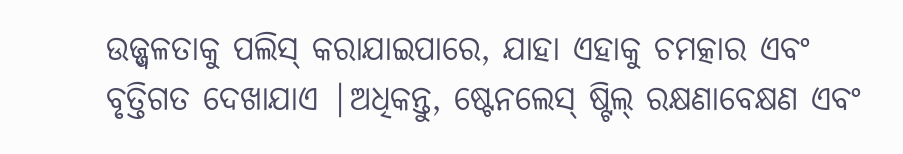ଉଜ୍ଜ୍ୱଳତାକୁ ପଲିସ୍ କରାଯାଇପାରେ, ଯାହା ଏହାକୁ ଚମତ୍କାର ଏବଂ ବୃତ୍ତିଗତ ଦେଖାଯାଏ |ଅଧିକନ୍ତୁ, ଷ୍ଟେନଲେସ୍ ଷ୍ଟିଲ୍ ରକ୍ଷଣାବେକ୍ଷଣ ଏବଂ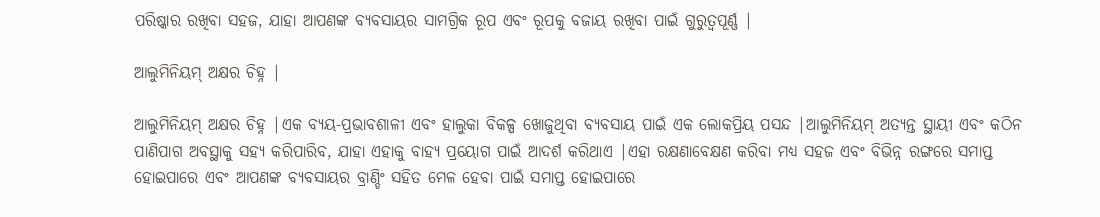ପରିଷ୍କାର ରଖିବା ସହଜ, ଯାହା ଆପଣଙ୍କ ବ୍ୟବସାୟର ସାମଗ୍ରିକ ରୂପ ଏବଂ ରୂପକୁ ବଜାୟ ରଖିବା ପାଇଁ ଗୁରୁତ୍ୱପୂର୍ଣ୍ଣ |

ଆଲୁମିନିୟମ୍ ଅକ୍ଷର ଚିହ୍ନ |

ଆଲୁମିନିୟମ୍ ଅକ୍ଷର ଚିହ୍ନ |ଏକ ବ୍ୟୟ-ପ୍ରଭାବଶାଳୀ ଏବଂ ହାଲୁକା ବିକଳ୍ପ ଖୋଜୁଥିବା ବ୍ୟବସାୟ ପାଇଁ ଏକ ଲୋକପ୍ରିୟ ପସନ୍ଦ |ଆଲୁମିନିୟମ୍ ଅତ୍ୟନ୍ତ ସ୍ଥାୟୀ ଏବଂ କଠିନ ପାଣିପାଗ ଅବସ୍ଥାକୁ ସହ୍ୟ କରିପାରିବ, ଯାହା ଏହାକୁ ବାହ୍ୟ ପ୍ରୟୋଗ ପାଇଁ ଆଦର୍ଶ କରିଥାଏ |ଏହା ରକ୍ଷଣାବେକ୍ଷଣ କରିବା ମଧ୍ୟ ସହଜ ଏବଂ ବିଭିନ୍ନ ରଙ୍ଗରେ ସମାପ୍ତ ହୋଇପାରେ ଏବଂ ଆପଣଙ୍କ ବ୍ୟବସାୟର ବ୍ରାଣ୍ଡିଂ ସହିତ ମେଳ ହେବା ପାଇଁ ସମାପ୍ତ ହୋଇପାରେ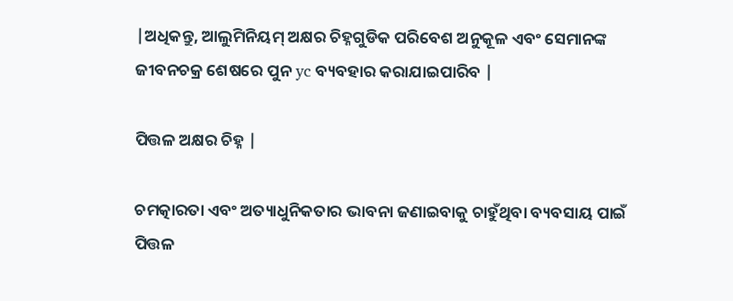|ଅଧିକନ୍ତୁ, ଆଲୁମିନିୟମ୍ ଅକ୍ଷର ଚିହ୍ନଗୁଡିକ ପରିବେଶ ଅନୁକୂଳ ଏବଂ ସେମାନଙ୍କ ଜୀବନଚକ୍ର ଶେଷରେ ପୁନ yc ବ୍ୟବହାର କରାଯାଇପାରିବ |

ପିତ୍ତଳ ଅକ୍ଷର ଚିହ୍ନ |

ଚମତ୍କାରତା ଏବଂ ଅତ୍ୟାଧୁନିକତାର ଭାବନା ଜଣାଇବାକୁ ଚାହୁଁଥିବା ବ୍ୟବସାୟ ପାଇଁ ପିତ୍ତଳ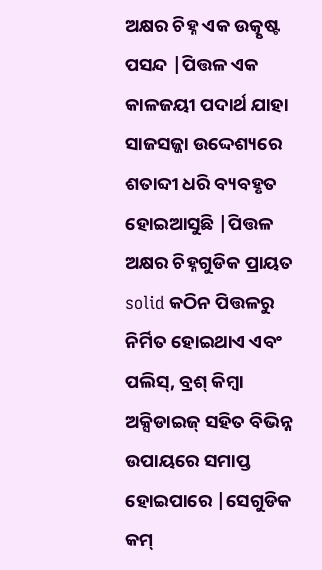ଅକ୍ଷର ଚିହ୍ନ ଏକ ଉତ୍କୃଷ୍ଟ ପସନ୍ଦ |ପିତ୍ତଳ ଏକ କାଳଜୟୀ ପଦାର୍ଥ ଯାହା ସାଜସଜ୍ଜା ଉଦ୍ଦେଶ୍ୟରେ ଶତାବ୍ଦୀ ଧରି ବ୍ୟବହୃତ ହୋଇଆସୁଛି |ପିତ୍ତଳ ଅକ୍ଷର ଚିହ୍ନଗୁଡିକ ପ୍ରାୟତ solid କଠିନ ପିତ୍ତଳରୁ ନିର୍ମିତ ହୋଇଥାଏ ଏବଂ ପଲିସ୍, ବ୍ରଶ୍ କିମ୍ବା ଅକ୍ସିଡାଇଜ୍ ସହିତ ବିଭିନ୍ନ ଉପାୟରେ ସମାପ୍ତ ହୋଇପାରେ |ସେଗୁଡିକ କମ୍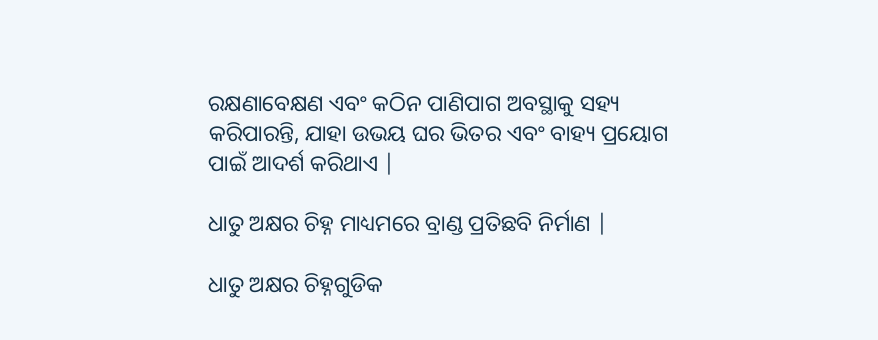ରକ୍ଷଣାବେକ୍ଷଣ ଏବଂ କଠିନ ପାଣିପାଗ ଅବସ୍ଥାକୁ ସହ୍ୟ କରିପାରନ୍ତି, ଯାହା ଉଭୟ ଘର ଭିତର ଏବଂ ବାହ୍ୟ ପ୍ରୟୋଗ ପାଇଁ ଆଦର୍ଶ କରିଥାଏ |

ଧାତୁ ଅକ୍ଷର ଚିହ୍ନ ମାଧ୍ୟମରେ ବ୍ରାଣ୍ଡ ପ୍ରତିଛବି ନିର୍ମାଣ |

ଧାତୁ ଅକ୍ଷର ଚିହ୍ନଗୁଡିକ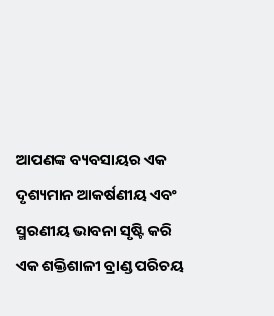ଆପଣଙ୍କ ବ୍ୟବସାୟର ଏକ ଦୃଶ୍ୟମାନ ଆକର୍ଷଣୀୟ ଏବଂ ସ୍ମରଣୀୟ ଭାବନା ସୃଷ୍ଟି କରି ଏକ ଶକ୍ତିଶାଳୀ ବ୍ରାଣ୍ଡ ପରିଚୟ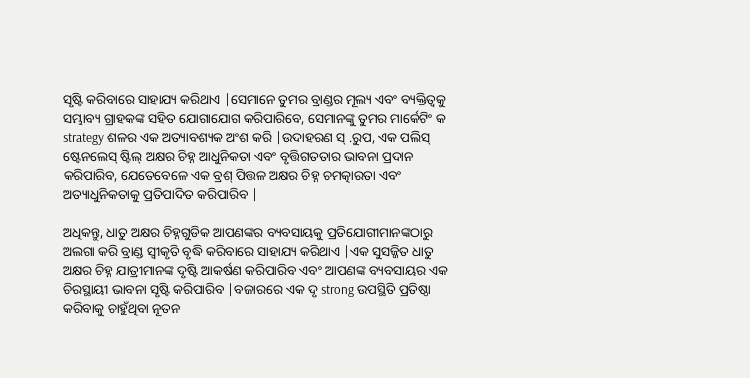ସୃଷ୍ଟି କରିବାରେ ସାହାଯ୍ୟ କରିଥାଏ |ସେମାନେ ତୁମର ବ୍ରାଣ୍ଡର ମୂଲ୍ୟ ଏବଂ ବ୍ୟକ୍ତିତ୍ୱକୁ ସମ୍ଭାବ୍ୟ ଗ୍ରାହକଙ୍କ ସହିତ ଯୋଗାଯୋଗ କରିପାରିବେ, ସେମାନଙ୍କୁ ତୁମର ମାର୍କେଟିଂ କ strategy ଶଳର ଏକ ଅତ୍ୟାବଶ୍ୟକ ଅଂଶ କରି |ଉଦାହରଣ ସ୍ .ରୁପ, ଏକ ପଲିସ୍ ଷ୍ଟେନଲେସ୍ ଷ୍ଟିଲ୍ ଅକ୍ଷର ଚିହ୍ନ ଆଧୁନିକତା ଏବଂ ବୃତ୍ତିଗତତାର ଭାବନା ପ୍ରଦାନ କରିପାରିବ, ଯେତେବେଳେ ଏକ ବ୍ରଶ୍ ପିତ୍ତଳ ଅକ୍ଷର ଚିହ୍ନ ଚମତ୍କାରତା ଏବଂ ଅତ୍ୟାଧୁନିକତାକୁ ପ୍ରତିପାଦିତ କରିପାରିବ |

ଅଧିକନ୍ତୁ, ଧାତୁ ଅକ୍ଷର ଚିହ୍ନଗୁଡିକ ଆପଣଙ୍କର ବ୍ୟବସାୟକୁ ପ୍ରତିଯୋଗୀମାନଙ୍କଠାରୁ ଅଲଗା କରି ବ୍ରାଣ୍ଡ ସ୍ୱୀକୃତି ବୃଦ୍ଧି କରିବାରେ ସାହାଯ୍ୟ କରିଥାଏ |ଏକ ସୁସଜ୍ଜିତ ଧାତୁ ଅକ୍ଷର ଚିହ୍ନ ଯାତ୍ରୀମାନଙ୍କ ଦୃଷ୍ଟି ଆକର୍ଷଣ କରିପାରିବ ଏବଂ ଆପଣଙ୍କ ବ୍ୟବସାୟର ଏକ ଚିରସ୍ଥାୟୀ ଭାବନା ସୃଷ୍ଟି କରିପାରିବ |ବଜାରରେ ଏକ ଦୃ strong ଉପସ୍ଥିତି ପ୍ରତିଷ୍ଠା କରିବାକୁ ଚାହୁଁଥିବା ନୂତନ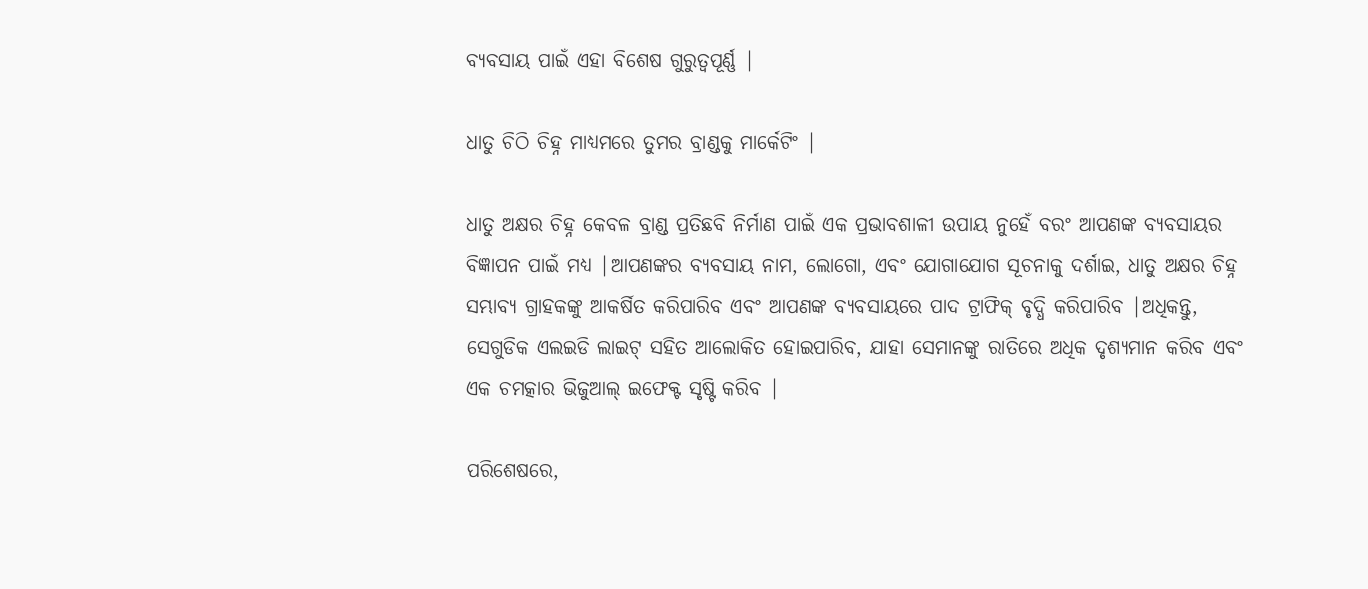ବ୍ୟବସାୟ ପାଇଁ ଏହା ବିଶେଷ ଗୁରୁତ୍ୱପୂର୍ଣ୍ଣ |

ଧାତୁ ଚିଠି ଚିହ୍ନ ମାଧ୍ୟମରେ ତୁମର ବ୍ରାଣ୍ଡକୁ ମାର୍କେଟିଂ |

ଧାତୁ ଅକ୍ଷର ଚିହ୍ନ କେବଳ ବ୍ରାଣ୍ଡ ପ୍ରତିଛବି ନିର୍ମାଣ ପାଇଁ ଏକ ପ୍ରଭାବଶାଳୀ ଉପାୟ ନୁହେଁ ବରଂ ଆପଣଙ୍କ ବ୍ୟବସାୟର ବିଜ୍ଞାପନ ପାଇଁ ମଧ୍ୟ |ଆପଣଙ୍କର ବ୍ୟବସାୟ ନାମ, ଲୋଗୋ, ଏବଂ ଯୋଗାଯୋଗ ସୂଚନାକୁ ଦର୍ଶାଇ, ଧାତୁ ଅକ୍ଷର ଚିହ୍ନ ସମ୍ଭାବ୍ୟ ଗ୍ରାହକଙ୍କୁ ଆକର୍ଷିତ କରିପାରିବ ଏବଂ ଆପଣଙ୍କ ବ୍ୟବସାୟରେ ପାଦ ଟ୍ରାଫିକ୍ ବୃଦ୍ଧି କରିପାରିବ |ଅଧିକନ୍ତୁ, ସେଗୁଡିକ ଏଲଇଡି ଲାଇଟ୍ ସହିତ ଆଲୋକିତ ହୋଇପାରିବ, ଯାହା ସେମାନଙ୍କୁ ରାତିରେ ଅଧିକ ଦୃଶ୍ୟମାନ କରିବ ଏବଂ ଏକ ଚମତ୍କାର ଭିଜୁଆଲ୍ ଇଫେକ୍ଟ ସୃଷ୍ଟି କରିବ |

ପରିଶେଷରେ,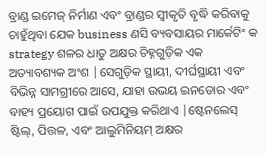ବ୍ରାଣ୍ଡ ଇମେଜ୍ ନିର୍ମାଣ ଏବଂ ବ୍ରାଣ୍ଡର ସ୍ୱୀକୃତି ବୃଦ୍ଧି କରିବାକୁ ଚାହୁଁଥିବା ଯେକ business ଣସି ବ୍ୟବସାୟର ମାର୍କେଟିଂ କ strategy ଶଳର ଧାତୁ ଅକ୍ଷର ଚିହ୍ନଗୁଡ଼ିକ ଏକ ଅତ୍ୟାବଶ୍ୟକ ଅଂଶ |ସେଗୁଡ଼ିକ ସ୍ଥାୟୀ, ଦୀର୍ଘସ୍ଥାୟୀ ଏବଂ ବିଭିନ୍ନ ସାମଗ୍ରୀରେ ଆସେ, ଯାହା ଉଭୟ ଇନଡୋର ଏବଂ ବାହ୍ୟ ପ୍ରୟୋଗ ପାଇଁ ଉପଯୁକ୍ତ କରିଥାଏ |ଷ୍ଟେନଲେସ୍ ଷ୍ଟିଲ୍, ପିତ୍ତଳ, ଏବଂ ଆଲୁମିନିୟମ୍ ଅକ୍ଷର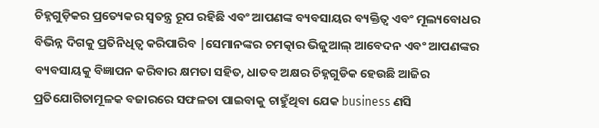ଚିହ୍ନଗୁଡ଼ିକର ପ୍ରତ୍ୟେକର ସ୍ୱତନ୍ତ୍ର ରୂପ ରହିଛି ଏବଂ ଆପଣଙ୍କ ବ୍ୟବସାୟର ବ୍ୟକ୍ତିତ୍ୱ ଏବଂ ମୂଲ୍ୟବୋଧର ବିଭିନ୍ନ ଦିଗକୁ ପ୍ରତିନିଧିତ୍ୱ କରିପାରିବ |ସେମାନଙ୍କର ଚମତ୍କାର ଭିଜୁଆଲ୍ ଆବେଦନ ଏବଂ ଆପଣଙ୍କର ବ୍ୟବସାୟକୁ ବିଜ୍ଞାପନ କରିବାର କ୍ଷମତା ସହିତ, ଧାତବ ଅକ୍ଷର ଚିହ୍ନଗୁଡିକ ହେଉଛି ଆଜିର ପ୍ରତିଯୋଗିତାମୂଳକ ବଜାରରେ ସଫଳତା ପାଇବାକୁ ଚାହୁଁଥିବା ଯେକ business ଣସି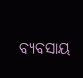ବ୍ୟବସାୟ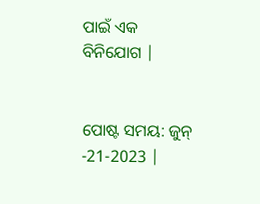ପାଇଁ ଏକ ବିନିଯୋଗ |


ପୋଷ୍ଟ ସମୟ: ଜୁନ୍ -21-2023 |